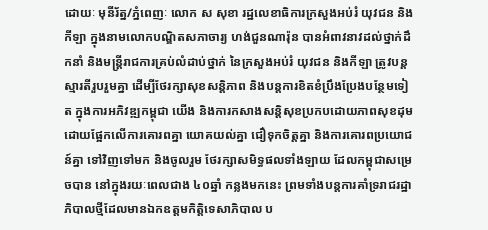ដោយៈ មុនីរ័ត្ន/ភ្នំពេញៈ លោក ស សុខា រដ្ឋលេខាធិការក្រសួងអប់រំ យុវជន និងកីឡា ក្នុងនាមលោកបណ្ឌិតសភាចារ្យ ហង់ជួនណារ៉ុន បានអំពាវនាវដល់ថ្នាក់ដឹកនាំ និងមន្ត្រីរាជការគ្រប់លំដាប់ថ្នាក់ នៃក្រសួងអប់រំ យុវជន និងកីឡា ត្រូវបន្តស្មារតីរួបរួមគ្នា ដើម្បីថែរក្សាសុខសន្តិភាព និងបន្តការខិតខំប្រឹងប្រែងបន្ថែមទៀត ក្នុងការអភិវឌ្ឍកម្ពុជា យើង និងការកសាងសន្តិសុខប្រកបដោយភាពសុខដុម ដោយផ្អែកលើការគោរពគ្នា យោគយល់គ្នា ជឿទុកចិត្តគ្នា និងការគោរពប្រយោជន៍គ្នា ទៅវិញទៅមក និងចូលរួម ថែរក្សាសមិទ្ធផលទាំងឡាយ ដែលកម្ពុជាសម្រេចបាន នៅក្នុងរយៈពេលជាង ៤០ឆ្នាំ កន្លងមកនេះ ព្រមទាំងបន្តការគាំទ្ររាជរដ្ឋាភិបាលថ្មីដែលមានឯកឧត្តមកិត្តិទេសាភិបាល ប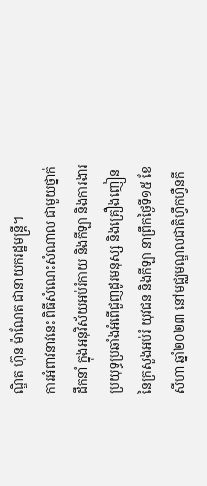ណ្ឌិត ហ៊ុន ម៉ាណែត ជានាយករដ្ឋមន្រ្តី។
ការអំពាវនាវនេះ ពិធីសំណេះសំណាល ជាមួយថ្នាក់ដឹកនាំ ក្នុងអនុវិស័យអប់រំកាយ និងកីឡា និងការងារប្រយុទ្ធប្រឆាំងអំពើជួញដូរមនុស្ស និងគ្រឿងញៀន នៃក្រសួងអប់រំ យុវជន និងកីឡា នាព្រឹកថ្ងៃទី១៥ ខែសីហា ឆ្នាំ២០២៣ នៅមជ្ឈមណ្ឌលជាតិហ្វឹកហ្វឺនកី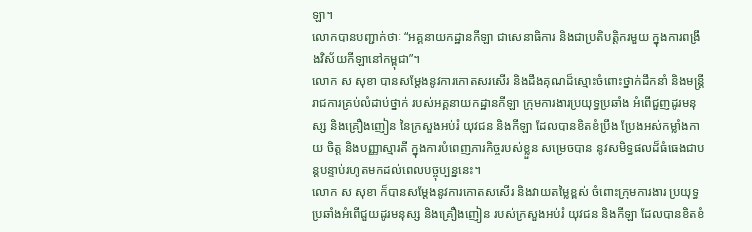ឡា។
លោកបានបញ្ជាក់ថាៈ “អគ្គនាយកដ្ឋានកីឡា ជាសេនាធិការ និងជាប្រតិបត្តិករមួយ ក្នុងការពង្រឹងវិស័យកីឡានៅកម្ពុជា”។
លោក ស សុខា បានសម្តែងនូវការកោតសរសើរ និងដឹងគុណដ៏ស្មោះចំពោះថ្នាក់ដឹកនាំ និងមន្រ្តីរាជការគ្រប់លំដាប់ថ្នាក់ របស់អគ្គនាយកដ្ឋានកីឡា ក្រុមការងារប្រយុទ្ធប្រឆាំង អំពើជួញដូរមនុស្ស និងគ្រឿងញៀន នៃក្រសួងអប់រំ យុវជន និងកីឡា ដែលបានខិតខំប្រឹង ប្រែងអស់កម្លាំងកាយ ចិត្ត និងបញ្ញាស្មារតី ក្នុងការបំពេញភារកិច្ចរបស់ខ្លួន សម្រេចបាន នូវសមិទ្ធផលដ៏ធំធេងជាបន្តបន្ទាប់រហូតមកដល់ពេលបច្ចុប្បន្ននេះ។
លោក ស សុខា ក៏បានសម្តែងនូវការកោតសសើរ និងវាយតម្លៃខ្ពស់ ចំពោះក្រុមការងារ ប្រយុទ្ធប្រឆាំងអំពើជួយដូរមនុស្ស និងគ្រឿងញៀន របស់ក្រសួងអប់រំ យុវជន និងកីឡា ដែលបានខិតខំ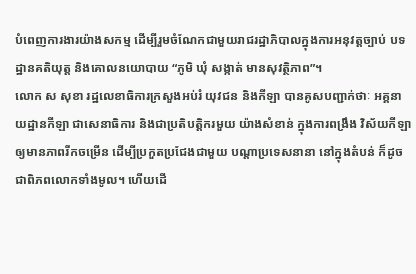បំពេញការងារយ៉ាងសកម្ម ដើម្បីរួមចំណែកជាមួយរាជរដ្ឋាភិបាលក្នុងការអនុវត្តច្បាប់ បទដ្ឋានគតិយុត្ត និងគោលនយោបាយ “ភូមិ ឃុំ សង្កាត់ មានសុវត្ថិភាព”។
លោក ស សុខា រដ្ឋលេខាធិការក្រសួងអប់រំ យុវជន និងកីឡា បានគូសបញ្ជាក់ថាៈ អគ្គនាយដ្ឋានកីឡា ជាសេនាធិការ និងជាប្រតិបត្តិករមួយ យ៉ាងសំខាន់ ក្នុងការពង្រឹង វិស័យកីឡា ឲ្យមានភាពរីកចម្រើន ដើម្បីប្រកួតប្រជែងជាមួយ បណ្តាប្រទេសនានា នៅក្នុងតំបន់ ក៏ដូចជាពិភពលោកទាំងមូល។ ហើយដើ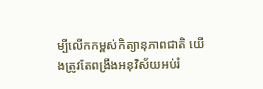ម្បីលើកកម្ពស់កិត្យានុភាពជាតិ យើងត្រូវតែពង្រឹងអនុវិស័យអប់រំ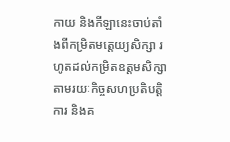កាយ និងកីឡានេះចាប់តាំងពីកម្រិតមត្តេយ្យសិក្សា រហូតដល់កម្រិតឧត្តមសិក្សា តាមរយៈកិច្ចសហប្រតិបត្តិការ និងគ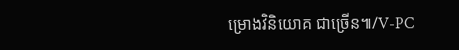ម្រោងវិនិយោគ ជាច្រើន៕/V-PC